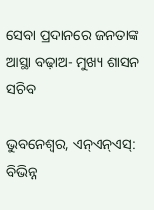ସେବା ପ୍ରଦାନରେ ଜନତାଙ୍କ ଆସ୍ଥା ବଢ଼ାଅ- ମୁଖ୍ୟ ଶାସନ ସଚିବ

ଭୁବନେଶ୍ୱର, ଏନ୍ଏନ୍ଏସ୍: ବିଭିନ୍ନ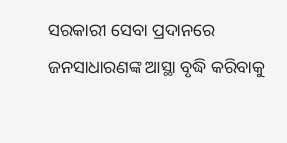ସରକାରୀ ସେବା ପ୍ରଦାନରେ ଜନସାଧାରଣଙ୍କ ଆସ୍ଥା ବୃଦ୍ଧି କରିବାକୁ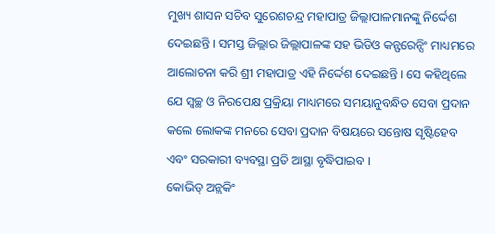ମୁଖ୍ୟ ଶାସନ ସଚିବ ସୁରେଶଚନ୍ଦ୍ର ମହାପାତ୍ର ଜିଲ୍ଲାପାଳମାନଙ୍କୁ ନିର୍ଦ୍ଦେଶ ଦେଇଛନ୍ତି । ସମସ୍ତ ଜିଲ୍ଲାର ଜିଲ୍ଲାପାଳଙ୍କ ସହ ଭିଡିଓ କନ୍ଫରେନ୍ସିଂ ମାଧ୍ୟମରେ ଆଲୋଚନା କରି ଶ୍ରୀ ମହାପାତ୍ର ଏହି ନିର୍ଦ୍ଦେଶ ଦେଇଛନ୍ତି । ସେ କହିଥିଲେ ଯେ ସ୍ୱଚ୍ଛ ଓ ନିରପେକ୍ଷ ପ୍ରକ୍ରିୟା ମାଧ୍ୟମରେ ସମୟାନୁବନ୍ଧିତ ସେବା ପ୍ରଦାନ କଲେ ଲୋକଙ୍କ ମନରେ ସେବା ପ୍ରଦାନ ବିଷୟରେ ସନ୍ତୋଷ ସୃଷ୍ଟିହେବ ଏବଂ ସରକାରୀ ବ୍ୟବସ୍ଥା ପ୍ରତି ଆସ୍ଥା ବୃଦ୍ଧିପାଇବ ।
କୋଭିଡ୍ ଅନ୍ଲକିଂ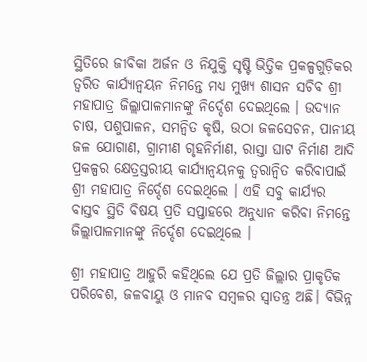ସ୍ଥିତିରେ ଜୀବିକା ଅର୍ଜନ ଓ ନିଯୁକ୍ତି ସୃଷ୍ଟି ଭିତ୍ତିକ ପ୍ରକଳ୍ପଗୁଡ଼ିକର ତ୍ୱରିତ କାର୍ଯ୍ୟାନ୍ୱୟନ ନିମନ୍ତେ ମଧ୍ୟ ମୁଖ୍ୟ ଶାସନ ସଚିବ ଶ୍ରୀ ମହାପାତ୍ର ଜିଲ୍ଲାପାଳମାନଙ୍କୁ ନିର୍ଦ୍ଦେଶ ଦେଇଥିଲେ । ଉଦ୍ୟାନ ଚାଷ, ପଶୁପାଳନ, ସମନ୍ୱିତ କୃଷି, ଉଠା ଜଳସେଚନ, ପାନୀୟ ଜଳ ଯୋଗାଣ, ଗ୍ରାମୀଣ ଗୃହନିର୍ମାଣ, ରାସ୍ତା ଘାଟ ନିର୍ମାଣ ଆଦି ପ୍ରକଳ୍ପର କ୍ଷେତ୍ରସ୍ତରୀୟ କାର୍ଯ୍ୟାନ୍ୱୟନକୁ ତ୍ୱରାନ୍ୱିତ କରିବାପାଇଁ ଶ୍ରୀ ମହାପାତ୍ର ନିର୍ଦ୍ଦେଶ ଦେଇଥିଲେ । ଏହି ସବୁ କାର୍ଯ୍ୟର ବାସ୍ତବ ସ୍ଥିତି ବିଷୟ ପ୍ରତି ସପ୍ତାହରେ ଅନୁଧ୍ୟାନ କରିବା ନିମନ୍ତେ ଜିଲ୍ଲାପାଳମାନଙ୍କୁ ନିର୍ଦ୍ଦେଶ ଦେଇଥିଲେ ।

ଶ୍ରୀ ମହାପାତ୍ର ଆହୁରି କହିଥିଲେ ଯେ ପ୍ରତି ଜିଲ୍ଲାର ପ୍ରାକୃତିକ ପରିବେଶ, ଜଳବାୟୁ ଓ ମାନବ ସମ୍ବଳର ସ୍ୱାତନ୍ତ୍ର ଅଛି। ବିଭିନ୍ନ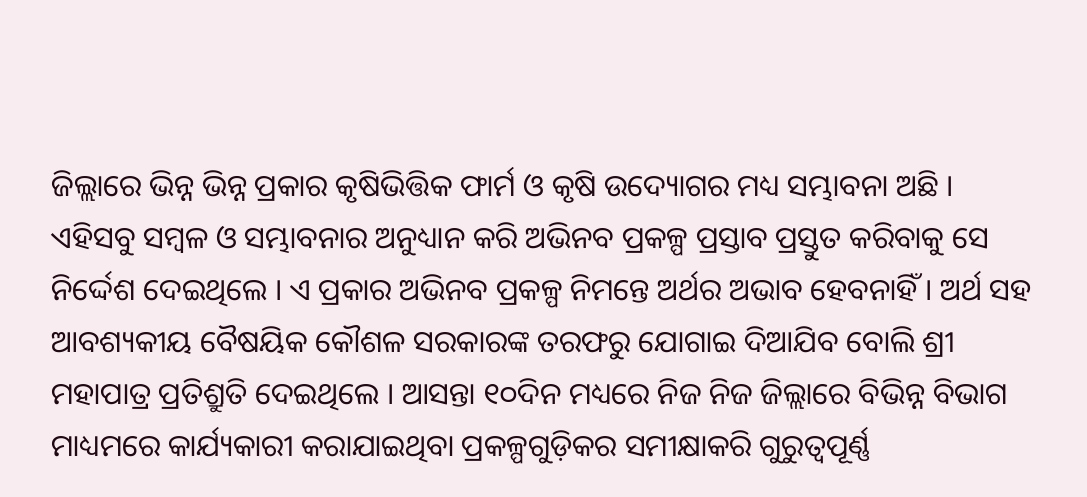ଜିଲ୍ଲାରେ ଭିନ୍ନ ଭିନ୍ନ ପ୍ରକାର କୃଷିଭିତ୍ତିକ ଫାର୍ମ ଓ କୃଷି ଉଦ୍ୟୋଗର ମଧ୍ୟ ସମ୍ଭାବନା ଅଛି । ଏହିସବୁ ସମ୍ବଳ ଓ ସମ୍ଭାବନାର ଅନୁଧ୍ୟାନ କରି ଅଭିନବ ପ୍ରକଳ୍ପ ପ୍ରସ୍ତାବ ପ୍ରସ୍ତୁତ କରିବାକୁ ସେ ନିର୍ଦ୍ଦେଶ ଦେଇଥିଲେ । ଏ ପ୍ରକାର ଅଭିନବ ପ୍ରକଳ୍ପ ନିମନ୍ତେ ଅର୍ଥର ଅଭାବ ହେବନାହିଁ । ଅର୍ଥ ସହ ଆବଶ୍ୟକୀୟ ବୈଷୟିକ କୌଶଳ ସରକାରଙ୍କ ତରଫରୁ ଯୋଗାଇ ଦିଆଯିବ ବୋଲି ଶ୍ରୀ ମହାପାତ୍ର ପ୍ରତିଶ୍ରୁତି ଦେଇଥିଲେ । ଆସନ୍ତା ୧୦ଦିନ ମଧ୍ୟରେ ନିଜ ନିଜ ଜିଲ୍ଲାରେ ବିଭିନ୍ନ ବିଭାଗ ମାଧ୍ୟମରେ କାର୍ଯ୍ୟକାରୀ କରାଯାଇଥିବା ପ୍ରକଳ୍ପଗୁଡ଼ିକର ସମୀକ୍ଷାକରି ଗୁରୁତ୍ୱପୂର୍ଣ୍ଣ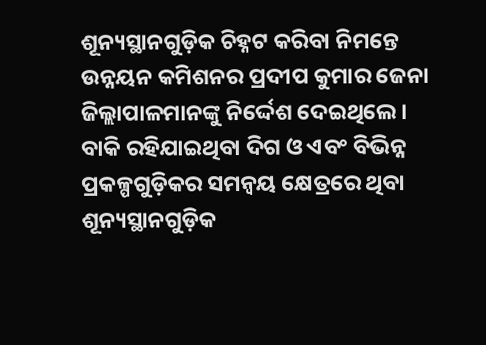ଶୂନ୍ୟସ୍ଥାନଗୁଡ଼ିକ ଚିହ୍ନଟ କରିବା ନିମନ୍ତେ ଉନ୍ନୟନ କମିଶନର ପ୍ରଦୀପ କୁମାର ଜେନା ଜିଲ୍ଲାପାଳମାନଙ୍କୁ ନିର୍ଦ୍ଦେଶ ଦେଇଥିଲେ । ବାକି ରହିଯାଇଥିବା ଦିଗ ଓ ଏବଂ ବିଭିନ୍ନ ପ୍ରକଳ୍ପଗୁଡ଼ିକର ସମନ୍ୱୟ କ୍ଷେତ୍ରରେ ଥିବା ଶୂନ୍ୟସ୍ଥାନଗୁଡ଼ିକ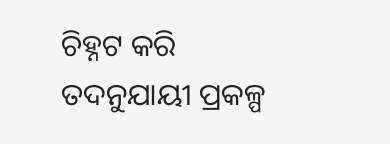ଚିହ୍ନଟ କରି ତଦନୁଯାୟୀ ପ୍ରକଳ୍ପ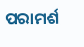ପରାମର୍ଶ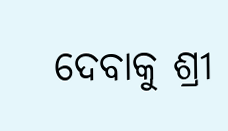ଦେବାକୁ ଶ୍ରୀ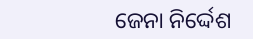ଜେନା ନିର୍ଦ୍ଦେଶ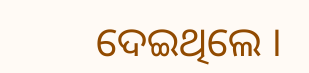ଦେଇଥିଲେ ।